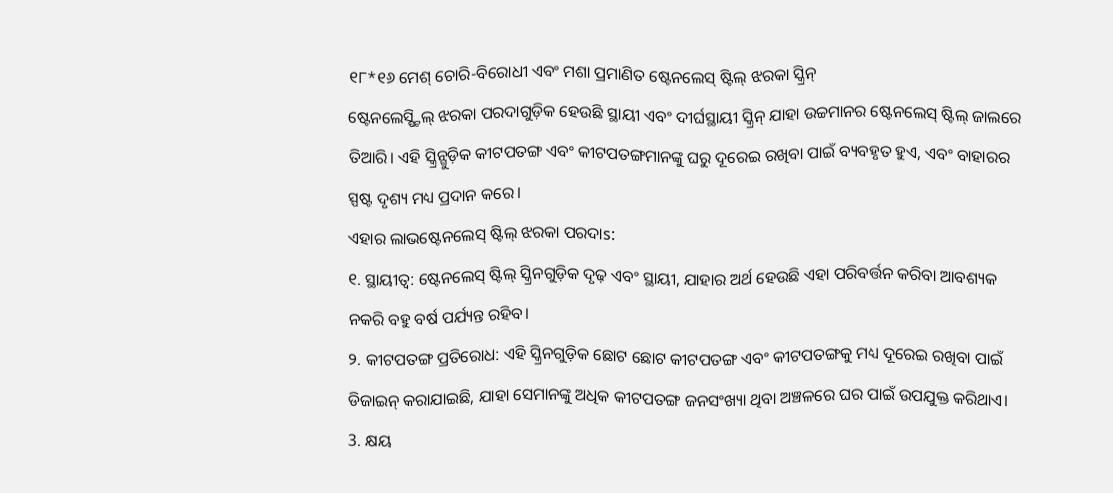୧୮*୧୬ ମେଶ୍ ଚୋରି-ବିରୋଧୀ ଏବଂ ମଶା ପ୍ରମାଣିତ ଷ୍ଟେନଲେସ୍ ଷ୍ଟିଲ୍ ଝରକା ସ୍କ୍ରିନ୍
ଷ୍ଟେନଲେସ୍ଷ୍ଟିଲ୍ ଝରକା ପରଦାଗୁଡ଼ିକ ହେଉଛି ସ୍ଥାୟୀ ଏବଂ ଦୀର୍ଘସ୍ଥାୟୀ ସ୍କ୍ରିନ୍ ଯାହା ଉଚ୍ଚମାନର ଷ୍ଟେନଲେସ୍ ଷ୍ଟିଲ୍ ଜାଲରେ ତିଆରି। ଏହି ସ୍କ୍ରିନ୍ଗୁଡ଼ିକ କୀଟପତଙ୍ଗ ଏବଂ କୀଟପତଙ୍ଗମାନଙ୍କୁ ଘରୁ ଦୂରେଇ ରଖିବା ପାଇଁ ବ୍ୟବହୃତ ହୁଏ, ଏବଂ ବାହାରର ସ୍ପଷ୍ଟ ଦୃଶ୍ୟ ମଧ୍ୟ ପ୍ରଦାନ କରେ।
ଏହାର ଲାଭଷ୍ଟେନଲେସ୍ ଷ୍ଟିଲ୍ ଝରକା ପରଦାs:
୧. ସ୍ଥାୟୀତ୍ୱ: ଷ୍ଟେନଲେସ୍ ଷ୍ଟିଲ୍ ସ୍କ୍ରିନଗୁଡ଼ିକ ଦୃଢ଼ ଏବଂ ସ୍ଥାୟୀ, ଯାହାର ଅର୍ଥ ହେଉଛି ଏହା ପରିବର୍ତ୍ତନ କରିବା ଆବଶ୍ୟକ ନକରି ବହୁ ବର୍ଷ ପର୍ଯ୍ୟନ୍ତ ରହିବ।
୨. କୀଟପତଙ୍ଗ ପ୍ରତିରୋଧ: ଏହି ସ୍କ୍ରିନଗୁଡ଼ିକ ଛୋଟ ଛୋଟ କୀଟପତଙ୍ଗ ଏବଂ କୀଟପତଙ୍ଗକୁ ମଧ୍ୟ ଦୂରେଇ ରଖିବା ପାଇଁ ଡିଜାଇନ୍ କରାଯାଇଛି, ଯାହା ସେମାନଙ୍କୁ ଅଧିକ କୀଟପତଙ୍ଗ ଜନସଂଖ୍ୟା ଥିବା ଅଞ୍ଚଳରେ ଘର ପାଇଁ ଉପଯୁକ୍ତ କରିଥାଏ।
3. କ୍ଷୟ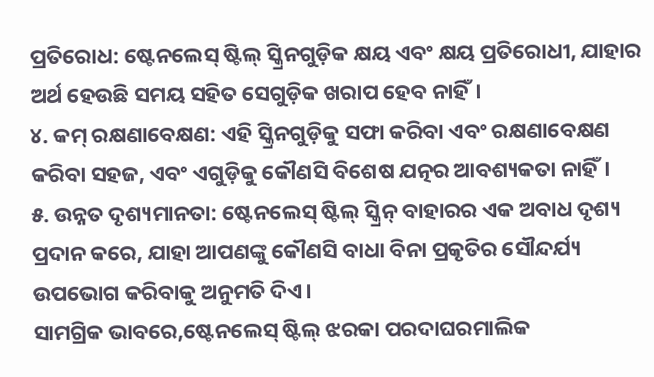ପ୍ରତିରୋଧ: ଷ୍ଟେନଲେସ୍ ଷ୍ଟିଲ୍ ସ୍କ୍ରିନଗୁଡ଼ିକ କ୍ଷୟ ଏବଂ କ୍ଷୟ ପ୍ରତିରୋଧୀ, ଯାହାର ଅର୍ଥ ହେଉଛି ସମୟ ସହିତ ସେଗୁଡ଼ିକ ଖରାପ ହେବ ନାହିଁ।
୪. କମ୍ ରକ୍ଷଣାବେକ୍ଷଣ: ଏହି ସ୍କ୍ରିନଗୁଡ଼ିକୁ ସଫା କରିବା ଏବଂ ରକ୍ଷଣାବେକ୍ଷଣ କରିବା ସହଜ, ଏବଂ ଏଗୁଡ଼ିକୁ କୌଣସି ବିଶେଷ ଯତ୍ନର ଆବଶ୍ୟକତା ନାହିଁ।
୫. ଉନ୍ନତ ଦୃଶ୍ୟମାନତା: ଷ୍ଟେନଲେସ୍ ଷ୍ଟିଲ୍ ସ୍କ୍ରିନ୍ ବାହାରର ଏକ ଅବାଧ ଦୃଶ୍ୟ ପ୍ରଦାନ କରେ, ଯାହା ଆପଣଙ୍କୁ କୌଣସି ବାଧା ବିନା ପ୍ରକୃତିର ସୌନ୍ଦର୍ଯ୍ୟ ଉପଭୋଗ କରିବାକୁ ଅନୁମତି ଦିଏ।
ସାମଗ୍ରିକ ଭାବରେ,ଷ୍ଟେନଲେସ୍ ଷ୍ଟିଲ୍ ଝରକା ପରଦାଘରମାଲିକ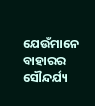ଯେଉଁମାନେ ବାହାରର ସୌନ୍ଦର୍ଯ୍ୟ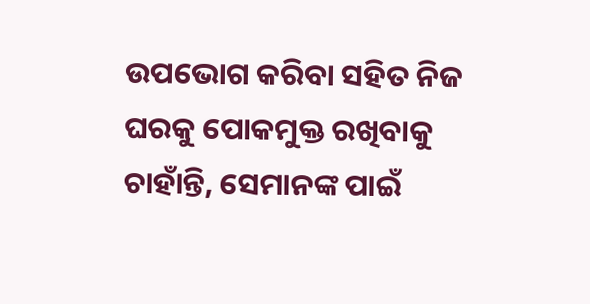ଉପଭୋଗ କରିବା ସହିତ ନିଜ ଘରକୁ ପୋକମୁକ୍ତ ରଖିବାକୁ ଚାହାଁନ୍ତି, ସେମାନଙ୍କ ପାଇଁ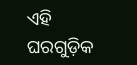ଏହି ଘରଗୁଡ଼ିକ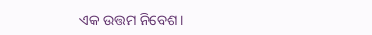ଏକ ଉତ୍ତମ ନିବେଶ।